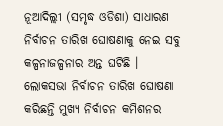ନୂଆଦିଲ୍ଲୀ (ସମୃଦ୍ଧ ଓଡିଶା) ସାଧାରଣ ନିର୍ବାଚନ ତାରିଖ ଘୋଷଣାକୁ ନେଇ ସବୁ କଳ୍ପନାଜଳ୍ପନାର ଅନ୍ତ ଘଟିଛି । ଲୋକସଭା ନିର୍ବାଚନ ତାରିଖ ଘୋଷଣା କରିଛନ୍ତି ମୁଖ୍ୟ ନିର୍ବାଚନ କମିଶନର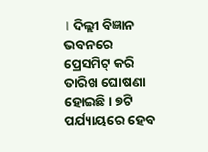। ଦିଲ୍ଲୀ ବିଜ୍ଞାନ ଭବନରେ ପ୍ରେସମିଟ୍ କରି ତାରିଖ ଘୋଷଣା ହୋଇଛି । ୭ଟି ପର୍ଯ୍ୟାୟରେ ହେବ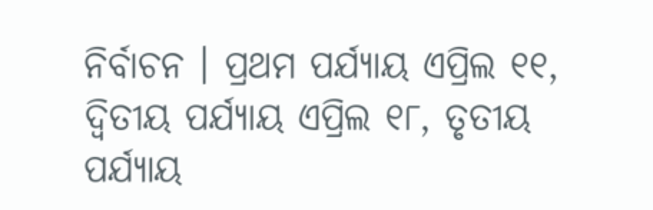ନିର୍ବାଚନ । ପ୍ରଥମ ପର୍ଯ୍ୟାୟ ଏପ୍ରିଲ ୧୧, ଦ୍ୱିତୀୟ ପର୍ଯ୍ୟାୟ ଏପ୍ରିଲ ୧୮, ତୃତୀୟ ପର୍ଯ୍ୟାୟ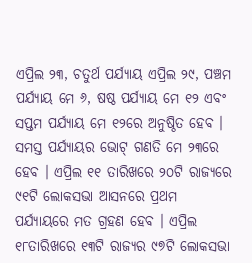ଏପ୍ରିଲ ୨୩, ଚତୁର୍ଥ ପର୍ଯ୍ୟାୟ ଏପ୍ରିଲ ୨୯, ପଞ୍ଚମ ପର୍ଯ୍ୟାୟ ମେ ୬, ଷଷ୍ଠ ପର୍ଯ୍ୟାୟ ମେ ୧୨ ଏବଂ ସପ୍ତମ ପର୍ଯ୍ୟାୟ ମେ ୧୨ରେ ଅନୁଷ୍ଠିତ ହେବ । ସମସ୍ତ ପର୍ଯ୍ୟାୟର ଭୋଟ୍ ଗଣତି ମେ ୨୩ରେ ହେବ । ଏପ୍ରିଲ ୧୧ ତାରିଖରେ ୨୦ଟି ରାଜ୍ୟରେ ୯୧ଟି ଲୋକସଭା ଆସନରେ ପ୍ରଥମ ପର୍ଯ୍ୟାୟରେ ମତ ଗ୍ରହଣ ହେବ । ଏପ୍ରିଲ ୧୮ତାରିଖରେ ୧୩ଟି ରାଜ୍ୟର ୯୭ଟି ଲୋକସଭା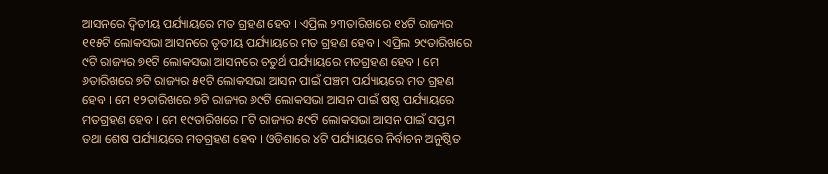ଆସନରେ ଦ୍ଵିତୀୟ ପର୍ଯ୍ୟାୟରେ ମତ ଗ୍ରହଣ ହେବ । ଏପ୍ରିଲ ୨୩ତାରିଖରେ ୧୪ଟି ରାଜ୍ୟର ୧୧୫ଟି ଲୋକସଭା ଆସନରେ ତୃତୀୟ ପର୍ଯ୍ୟାୟରେ ମତ ଗ୍ରହଣ ହେବ । ଏପ୍ରିଲ ୨୯ତାରିଖରେ ୯ଟି ରାଜ୍ୟର ୭୧ଟି ଲୋକସଭା ଆସନରେ ଚତୁର୍ଥ ପର୍ଯ୍ୟାୟରେ ମତଗ୍ରହଣ ହେବ । ମେ ୬ତାରିଖରେ ୭ଟି ରାଜ୍ୟର ୫୧ଟି ଲୋକସଭା ଆସନ ପାଇଁ ପଞ୍ଚମ ପର୍ଯ୍ୟାୟରେ ମତ ଗ୍ରହଣ ହେବ । ମେ ୧୨ତାରିଖରେ ୭ଟି ରାଜ୍ୟର ୬୯ଟି ଲୋକସଭା ଆସନ ପାଇଁ ଷଷ୍ଠ ପର୍ଯ୍ୟାୟରେ ମତଗ୍ରହଣ ହେବ । ମେ ୧୯ତାରିଖରେ ୮ଟି ରାଜ୍ୟର ୫୯ଟି ଲୋକସଭା ଆସନ ପାଇଁ ସପ୍ତମ ତଥା ଶେଷ ପର୍ଯ୍ୟାୟରେ ମତଗ୍ରହଣ ହେବ । ଓଡିଶାରେ ୪ଟି ପର୍ଯ୍ୟାୟରେ ନିର୍ବାଚନ ଅନୁଷ୍ଠିତ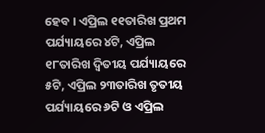ହେବ । ଏପ୍ରିଲ ୧୧ତାରିଖ ପ୍ରଥମ ପର୍ଯ୍ୟାୟରେ ୪ଟି, ଏପ୍ରିଲ ୧୮ତାରିଖ ଦ୍ୱିତୀୟ ପର୍ଯ୍ୟାୟରେ ୫ଟି, ଏପ୍ରିଲ ୨୩ତାରିଖ ତୃତୀୟ ପର୍ଯ୍ୟାୟରେ ୬ଟି ଓ ଏପ୍ରିଲ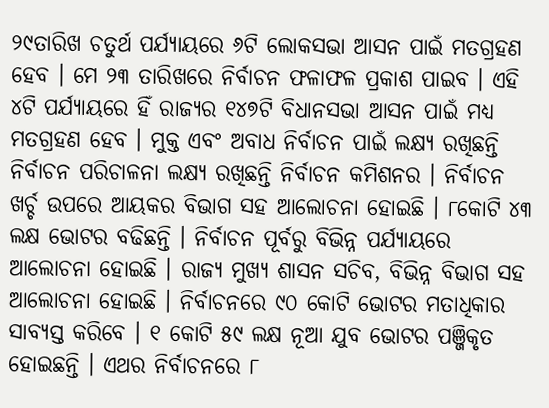୨୯ତାରିଖ ଚତୁର୍ଥ ପର୍ଯ୍ୟାୟରେ ୬ଟି ଲୋକସଭା ଆସନ ପାଇଁ ମତଗ୍ରହଣ ହେବ । ମେ ୨୩ ତାରିଖରେ ନିର୍ବାଚନ ଫଳାଫଳ ପ୍ରକାଶ ପାଇବ । ଏହି ୪ଟି ପର୍ଯ୍ୟାୟରେ ହିଁ ରାଜ୍ୟର ୧୪୭ଟି ବିଧାନସଭା ଆସନ ପାଇଁ ମଧ୍ୟ ମତଗ୍ରହଣ ହେବ । ମୁକ୍ତ ଏବଂ ଅବାଧ ନିର୍ବାଚନ ପାଇଁ ଲକ୍ଷ୍ୟ ରଖିଛନ୍ତି ନିର୍ବାଚନ ପରିଚାଳନା ଲକ୍ଷ୍ୟ ରଖିଛନ୍ତି ନିର୍ବାଚନ କମିଶନର । ନିର୍ବାଚନ ଖର୍ଚ୍ଚ ଉପରେ ଆୟକର ବିଭାଗ ସହ ଆଲୋଚନା ହୋଇଛି । ୮କୋଟି ୪୩ ଲକ୍ଷ ଭୋଟର ବଢିଛନ୍ତି । ନିର୍ବାଚନ ପୂର୍ବରୁ ବିଭିନ୍ନ ପର୍ଯ୍ୟାୟରେ ଆଲୋଚନା ହୋଇଛି । ରାଜ୍ୟ ମୁଖ୍ୟ ଶାସନ ସଚିବ, ବିଭିନ୍ନ ବିଭାଗ ସହ ଆଲୋଚନା ହୋଇଛି । ନିର୍ବାଚନରେ ୯୦ କୋଟି ଭୋଟର ମତାଧିକାର ସାବ୍ୟସ୍ତ କରିବେ । ୧ କୋଟି ୫୯ ଲକ୍ଷ ନୂଆ ଯୁବ ଭୋଟର ପଞ୍ଜିକୃତ ହୋଇଛନ୍ତି । ଏଥର ନିର୍ବାଚନରେ ୮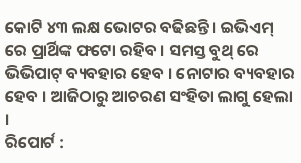କୋଟି ୪୩ ଲକ୍ଷ ଭୋଟର ବଢିଛନ୍ତି । ଇଭିଏମ୍ ରେ ପ୍ରାର୍ଥିଙ୍କ ଫଟୋ ରହିବ । ସମସ୍ତ ବୁଥ୍ ରେ ଭିଭିପାଟ୍ ବ୍ୟବହାର ହେବ । ନୋଟାର ବ୍ୟବହାର ହେବ । ଆଜିଠାରୁ ଆଚରଣ ସଂହିତା ଲାଗୁ ହେଲା ।
ରିପୋର୍ଟ :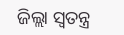ଜିଲ୍ଲା ସ୍ୱତନ୍ତ୍ର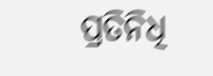ପ୍ରତିନିଧି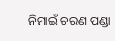ନିମାଇଁ ଚରଣ ପଣ୍ଡା